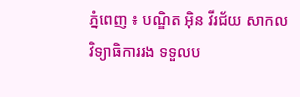ភ្នំពេញ ៖ បណ្ឌិត អ៊ិន វីរជ័យ សាកលវិទ្យាធិការរង ទទួលប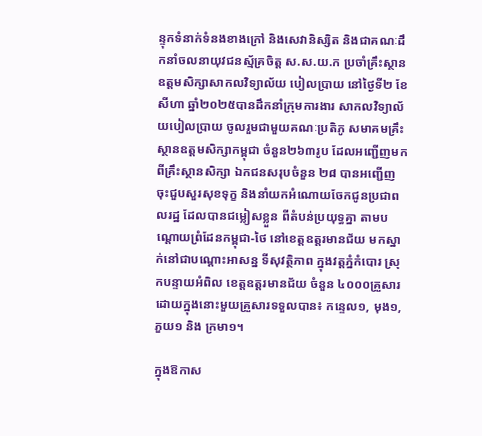ន្ទុកទំនាក់ទំនងខាងក្រៅ និងសេវានិស្សិត និងជាគណៈដឹកនាំចលនាយុវជនស្ម័គ្រចិត្ត ស.ស.យ.ក ប្រចាំគ្រឹះស្ថាន ឧត្តមសិក្សាសាកលវិទ្យាល័យ បៀលប្រាយ នៅថ្ងៃទី២ ខែសីហា ឆ្នាំ២០២៥បានដឹកនាំក្រុមការងារ សាកលវិទ្យាល័យបៀលប្រាយ ចូលរួមជាមួយគណៈប្រតិភូ សមាគមគ្រឹះស្ថានឧត្តមសិក្សាកម្ពុជា ចំនួន២៦៣រូប ដែលអញ្ជើញមកពីគ្រឹះស្ថានសិក្សា ឯកជនសរុបចំនួន ២៨ បានអញ្ជើញ ចុះជួបសួរសុខទុក្ខ និងនាំយកអំណោយចែកជូនប្រជាពលរដ្ឋ ដែលបានជម្លៀសខ្លួន ពីតំបន់ប្រយុទ្ធគ្នា តាមបណ្តោយព្រំដែនកម្ពុជា-ថៃ នៅខេត្តឧត្តរមានជ័យ មកស្នាក់នៅជាបណ្តោះអាសន្ន ទីសុវត្ថិភាព ក្នុងវត្តភ្នំកំបោរ ស្រុកបន្ទាយអំពិល ខេត្តឧត្តរមានជ័យ ចំនួន ៤០០០គ្រួសារ ដោយក្នុងនោះមួយគ្រួសារទទួលបាន៖ កន្ទេល១, មុង១, ភួយ១ និង ក្រមា១។

ក្នុងឱកាស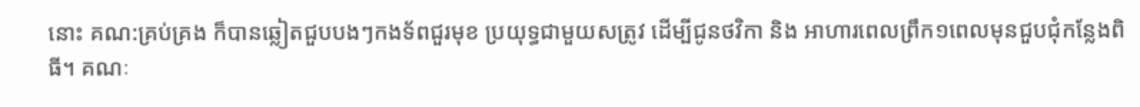នោះ គណ:គ្រប់គ្រង ក៏បានឆ្លៀតជួបបងៗកងទ័ពជួរមុខ ប្រយុទ្ធជាមួយសត្រូវ ដើម្បីជូនថវិកា និង អាហារពេលព្រឹក១ពេលមុនជួបជុំកន្លែងពិធី។ គណៈ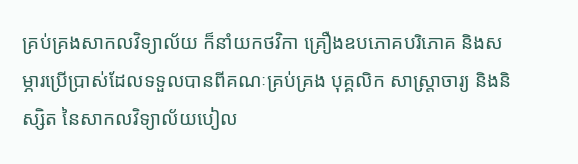គ្រប់គ្រងសាកលវិទ្យាល័យ ក៏នាំយកថវិកា គ្រឿងឧបភោគបរិភោគ និងសម្ភារប្រើប្រាស់ដែលទទួលបានពីគណៈគ្រប់គ្រង បុគ្គលិក សាស្រ្តាចារ្យ និងនិស្សិត នៃសាកលវិទ្យាល័យបៀល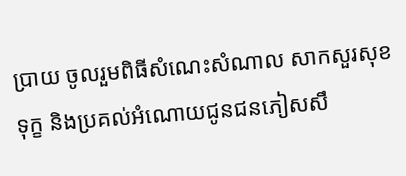ប្រាយ ចូលរួមពិធីសំណេះសំណាល សាកសួរសុខទុក្ខ និងប្រគល់អំណោយជូនជនភៀសសឹ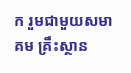ក រួមជាមួយសមាគម គ្រឹះស្ថាន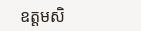ឧត្តមសិ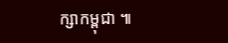ក្សាកម្ពុជា ៕